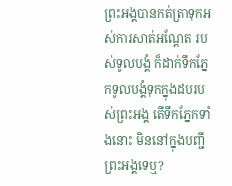ព្រះអង្គបានកត់ត្រាទុកអស់ការសាត់អណ្តែត របស់ទូលបង្គំ ក៏ដាក់ទឹកភ្នែកទូលបង្គំទុកក្នុងដបរបស់ព្រះអង្គ តើទឹកភ្នែកទាំងនោះ មិននៅក្នុងបញ្ជីព្រះអង្គទេឬ?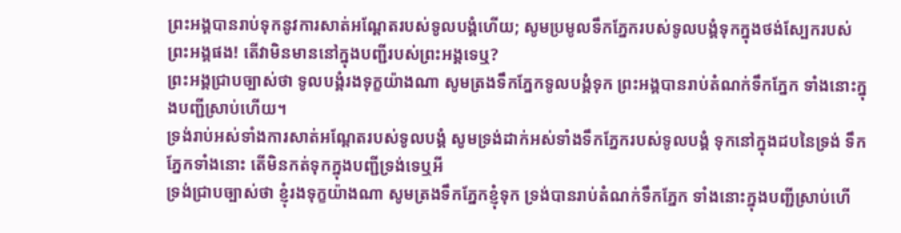ព្រះអង្គបានរាប់ទុកនូវការសាត់អណ្ដែតរបស់ទូលបង្គំហើយ; សូមប្រមូលទឹកភ្នែករបស់ទូលបង្គំទុកក្នុងថង់ស្បែករបស់ព្រះអង្គផង! តើវាមិនមាននៅក្នុងបញ្ជីរបស់ព្រះអង្គទេឬ?
ព្រះអង្គជ្រាបច្បាស់ថា ទូលបង្គំរងទុក្ខយ៉ាងណា សូមត្រងទឹកភ្នែកទូលបង្គំទុក ព្រះអង្គបានរាប់តំណក់ទឹកភ្នែក ទាំងនោះក្នុងបញ្ជីស្រាប់ហើយ។
ទ្រង់រាប់អស់ទាំងការសាត់អណ្តែតរបស់ទូលបង្គំ សូមទ្រង់ដាក់អស់ទាំងទឹកភ្នែករបស់ទូលបង្គំ ទុកនៅក្នុងដបនៃទ្រង់ ទឹកភ្នែកទាំងនោះ តើមិនកត់ទុកក្នុងបញ្ជីទ្រង់ទេឬអី
ទ្រង់ជ្រាបច្បាស់ថា ខ្ញុំរងទុក្ខយ៉ាងណា សូមត្រងទឹកភ្នែកខ្ញុំទុក ទ្រង់បានរាប់តំណក់ទឹកភ្នែក ទាំងនោះក្នុងបញ្ជីស្រាប់ហើ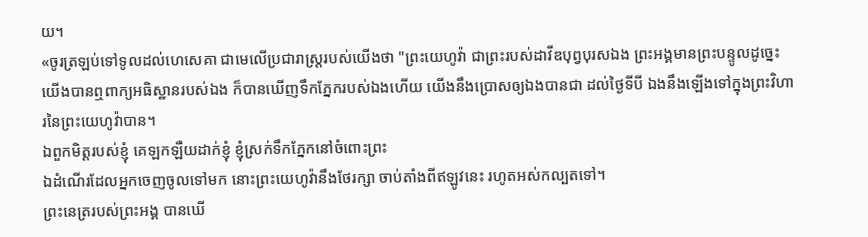យ។
«ចូរត្រឡប់ទៅទូលដល់ហេសេគា ជាមេលើប្រជារាស្ត្ររបស់យើងថា "ព្រះយេហូវ៉ា ជាព្រះរបស់ដាវីឌបុព្វបុរសឯង ព្រះអង្គមានព្រះបន្ទូលដូច្នេះ យើងបានឮពាក្យអធិស្ឋានរបស់ឯង ក៏បានឃើញទឹកភ្នែករបស់ឯងហើយ យើងនឹងប្រោសឲ្យឯងបានជា ដល់ថ្ងៃទីបី ឯងនឹងឡើងទៅក្នុងព្រះវិហារនៃព្រះយេហូវ៉ាបាន។
ឯពួកមិត្តរបស់ខ្ញុំ គេឡកឡឺយដាក់ខ្ញុំ ខ្ញុំស្រក់ទឹកភ្នែកនៅចំពោះព្រះ
ឯដំណើរដែលអ្នកចេញចូលទៅមក នោះព្រះយេហូវ៉ានឹងថែរក្សា ចាប់តាំងពីឥឡូវនេះ រហូតអស់កល្បតទៅ។
ព្រះនេត្ររបស់ព្រះអង្គ បានឃើ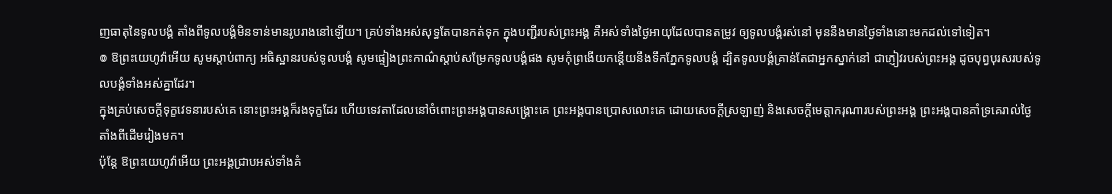ញធាតុនៃទូលបង្គំ តាំងពីទូលបង្គំមិនទាន់មានរូបរាងនៅឡើយ។ គ្រប់ទាំងអស់សុទ្ធតែបានកត់ទុក ក្នុងបញ្ជីរបស់ព្រះអង្គ គឺអស់ទាំងថ្ងៃអាយុដែលបានតម្រូវ ឲ្យទូលបង្គំរស់នៅ មុននឹងមានថ្ងៃទាំងនោះមកដល់ទៅទៀត។
៙ ឱព្រះយេហូវ៉ាអើយ សូមស្តាប់ពាក្យ អធិស្ឋានរបស់ទូលបង្គំ សូមផ្ទៀងព្រះកាណ៌ស្តាប់សម្រែកទូលបង្គំផង សូមកុំព្រងើយកន្ដើយនឹងទឹកភ្នែកទូលបង្គំ ដ្បិតទូលបង្គំគ្រាន់តែជាអ្នកស្នាក់នៅ ជាភ្ញៀវរបស់ព្រះអង្គ ដូចបុព្វបុរសរបស់ទូលបង្គំទាំងអស់គ្នាដែរ។
ក្នុងគ្រប់សេចក្ដីទុក្ខវេទនារបស់គេ នោះព្រះអង្គក៏រងទុក្ខដែរ ហើយទេវតាដែលនៅចំពោះព្រះអង្គបានសង្គ្រោះគេ ព្រះអង្គបានប្រោសលោះគេ ដោយសេចក្ដីស្រឡាញ់ និងសេចក្ដីមេត្តាករុណារបស់ព្រះអង្គ ព្រះអង្គបានគាំទ្រគេរាល់ថ្ងៃតាំងពីដើមរៀងមក។
ប៉ុន្តែ ឱព្រះយេហូវ៉ាអើយ ព្រះអង្គជ្រាបអស់ទាំងគំ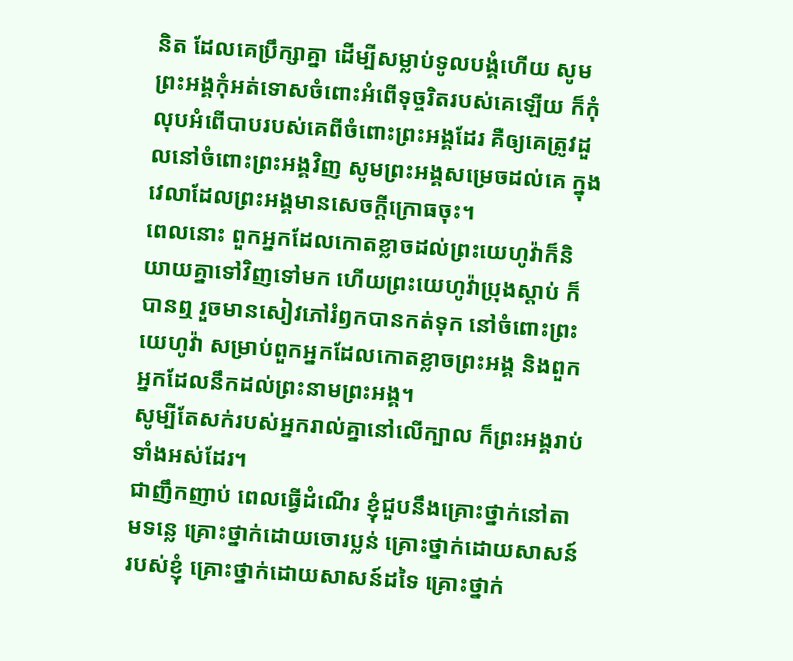និត ដែលគេប្រឹក្សាគ្នា ដើម្បីសម្លាប់ទូលបង្គំហើយ សូមព្រះអង្គកុំអត់ទោសចំពោះអំពើទុច្ចរិតរបស់គេឡើយ ក៏កុំលុបអំពើបាបរបស់គេពីចំពោះព្រះអង្គដែរ គឺឲ្យគេត្រូវដួលនៅចំពោះព្រះអង្គវិញ សូមព្រះអង្គសម្រេចដល់គេ ក្នុងវេលាដែលព្រះអង្គមានសេចក្ដីក្រោធចុះ។
ពេលនោះ ពួកអ្នកដែលកោតខ្លាចដល់ព្រះយេហូវ៉ាក៏និយាយគ្នាទៅវិញទៅមក ហើយព្រះយេហូវ៉ាប្រុងស្តាប់ ក៏បានឮ រួចមានសៀវភៅរំឭកបានកត់ទុក នៅចំពោះព្រះយេហូវ៉ា សម្រាប់ពួកអ្នកដែលកោតខ្លាចព្រះអង្គ និងពួកអ្នកដែលនឹកដល់ព្រះនាមព្រះអង្គ។
សូម្បីតែសក់របស់អ្នករាល់គ្នានៅលើក្បាល ក៏ព្រះអង្គរាប់ទាំងអស់ដែរ។
ជាញឹកញាប់ ពេលធ្វើដំណើរ ខ្ញុំជួបនឹងគ្រោះថ្នាក់នៅតាមទន្លេ គ្រោះថ្នាក់ដោយចោរប្លន់ គ្រោះថ្នាក់ដោយសាសន៍របស់ខ្ញុំ គ្រោះថ្នាក់ដោយសាសន៍ដទៃ គ្រោះថ្នាក់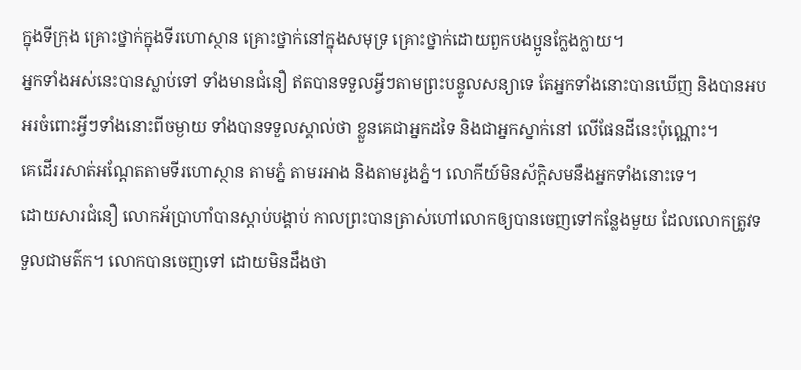ក្នុងទីក្រុង គ្រោះថ្នាក់ក្នុងទីរហោស្ថាន គ្រោះថ្នាក់នៅក្នុងសមុទ្រ គ្រោះថ្នាក់ដោយពួកបងប្អូនក្លែងក្លាយ។
អ្នកទាំងអស់នេះបានស្លាប់ទៅ ទាំងមានជំនឿ ឥតបានទទួលអ្វីៗតាមព្រះបន្ទូលសន្យាទេ តែអ្នកទាំងនោះបានឃើញ និងបានអបអរចំពោះអ្វីៗទាំងនោះពីចម្ងាយ ទាំងបានទទួលស្គាល់ថា ខ្លួនគេជាអ្នកដទៃ និងជាអ្នកស្នាក់នៅ លើផែនដីនេះប៉ុណ្ណោះ។
គេដើររសាត់អណ្ដែតតាមទីរហោស្ថាន តាមភ្នំ តាមរអាង និងតាមរូងភ្នំ។ លោកីយ៍មិនស័ក្ដិសមនឹងអ្នកទាំងនោះទេ។
ដោយសារជំនឿ លោកអ័ប្រាហាំបានស្តាប់បង្គាប់ កាលព្រះបានត្រាស់ហៅលោកឲ្យបានចេញទៅកន្លែងមួយ ដែលលោកត្រូវទទួលជាមត៌ក។ លោកបានចេញទៅ ដោយមិនដឹងថា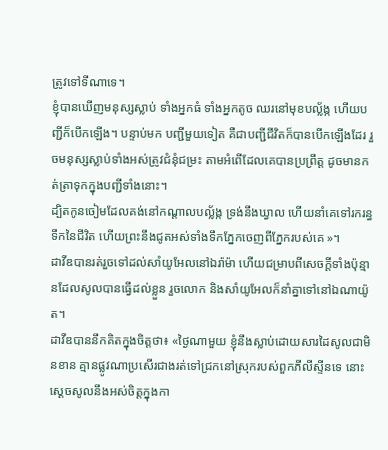ត្រូវទៅទីណាទេ។
ខ្ញុំបានឃើញមនុស្សស្លាប់ ទាំងអ្នកធំ ទាំងអ្នកតូច ឈរនៅមុខបល្ល័ង្ក ហើយបញ្ជីក៏បើកឡើង។ បន្ទាប់មក បញ្ជីមួយទៀត គឺជាបញ្ជីជីវិតក៏បានបើកឡើងដែរ រួចមនុស្សស្លាប់ទាំងអស់ត្រូវជំនុំជម្រះ តាមអំពើដែលគេបានប្រព្រឹត្ត ដូចមានកត់ត្រាទុកក្នុងបញ្ជីទាំងនោះ។
ដ្បិតកូនចៀមដែលគង់នៅកណ្ដាលបល្ល័ង្ក ទ្រង់នឹងឃ្វាល ហើយនាំគេទៅរករន្ធទឹកនៃជីវិត ហើយព្រះនឹងជូតអស់ទាំងទឹកភ្នែកចេញពីភ្នែករបស់គេ »។
ដាវីឌបានរត់រួចទៅដល់សាំយូអែលនៅឯរ៉ាម៉ា ហើយជម្រាបពីសេចក្ដីទាំងប៉ុន្មានដែលសូលបានធ្វើដល់ខ្លួន រួចលោក និងសាំយូអែលក៏នាំគ្នាទៅនៅឯណាយ៉ូត។
ដាវីឌបាននឹកគិតក្នុងចិត្តថា៖ «ថ្ងៃណាមួយ ខ្ញុំនឹងស្លាប់ដោយសារដៃសូលជាមិនខាន គ្មានផ្លូវណាប្រសើរជាងរត់ទៅជ្រកនៅស្រុករបស់ពួកភីលីស្ទីនទេ នោះស្ដេចសូលនឹងអស់ចិត្តក្នុងកា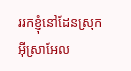ររកខ្ញុំនៅដែនស្រុកអ៊ីស្រាអែល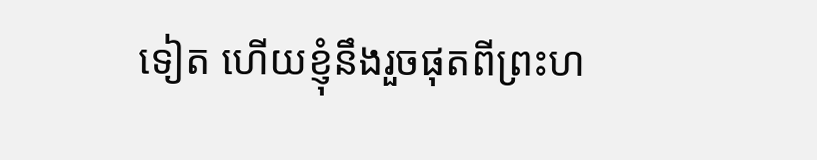ទៀត ហើយខ្ញុំនឹងរួចផុតពីព្រះហ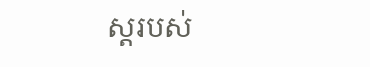ស្តរបស់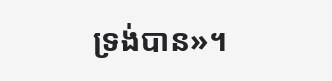ទ្រង់បាន»។